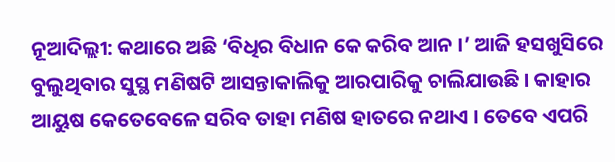ନୂଆଦିଲ୍ଲୀ: କଥାରେ ଅଛି ‘ବିଧିର ବିଧାନ କେ କରିବ ଆନ ।’ ଆଜି ହସଖୁସିରେ ବୁଲୁଥିବାର ସୁସ୍ଥ ମଣିଷଟି ଆସନ୍ତାକାଲିକୁ ଆରପାରିକୁ ଚାଲିଯାଉଛି । କାହାର ଆୟୁଷ କେତେବେଳେ ସରିବ ତାହା ମଣିଷ ହାତରେ ନଥାଏ । ତେବେ ଏପରି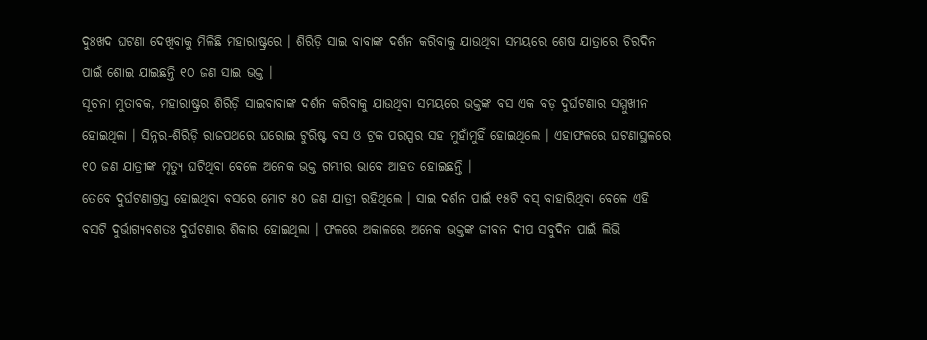ଦୁଃଖଦ ଘଟଣା ଦେଖିବାକୁ ମିଳିଛି ମହାରାଷ୍ଟ୍ରରେ । ଶିରିଡ଼ି ସାଇ ବାବାଙ୍କ ଦର୍ଶନ କରିବାକୁ ଯାଉଥିବା ସମୟରେ ଶେଷ ଯାତ୍ରାରେ ଚିରଦିନ ପାଇଁ ଶୋଇ ଯାଇଛନ୍ତି ୧୦ ଜଣ ସାଇ ଭକ୍ତ ।
ସୂଚନା ମୁତାବକ, ମହାରାଷ୍ଟ୍ରର ଶିରିଡ଼ି ସାଇବାବାଙ୍କ ଦର୍ଶନ କରିବାକୁ ଯାଉଥିବା ସମୟରେ ଭକ୍ତଙ୍କ ବସ ଏକ ବଡ଼ ଦୁର୍ଘଟଣାର ସମ୍ମୁଖୀନ ହୋଇଥିଳା । ସିନ୍ନର-ଶିରିଡ଼ି ରାଜପଥରେ ଘରୋଇ ଟୁରିଷ୍ଟ ବସ ଓ ଟ୍ରକ ପରସ୍ପର ସହ ମୁହାଁମୁହିଁ ହୋଇଥିଲେ । ଏହାଫଳରେ ଘଟଣାସ୍ଥଳରେ ୧୦ ଜଣ ଯାତ୍ରୀଙ୍କ ମୃତ୍ୟୁ ଘଟିଥିବା ବେଳେ ଅନେକ ଭକ୍ତ ଗମ୍ଭୀର ଭାବେ ଆହତ ହୋଇଛନ୍ତି ।
ତେବେ ଦୁର୍ଘଟଣାଗ୍ରସ୍ତ ହୋଇଥିବା ବସରେ ମୋଟ ୫୦ ଜଣ ଯାତ୍ରୀ ରହିଥିଲେ । ସାଇ ଦର୍ଶନ ପାଇଁ ୧୫ଟି ବସ୍ ବାହାରିଥିବା ବେଳେ ଏହି ବସଟି ଦୁର୍ଭାଗ୍ୟବଶତଃ ଦୁର୍ଘଟଣାର ଶିକାର ହୋଇଥିଲା । ଫଳରେ ଅକାଳରେ ଅନେକ ଭକ୍ତଙ୍କ ଜୀବନ ଦୀପ ସବୁଦିନ ପାଇଁ ଲିଭି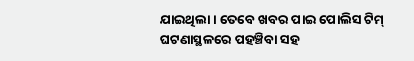ଯାଇଥିଲା । ତେବେ ଖବର ପାଇ ପୋଲିସ ଟିମ୍ ଘଟଣାସ୍ଥଳରେ ପହଞ୍ଚିବା ସହ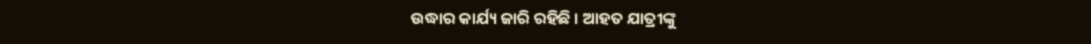ଉଦ୍ଧାର କାର୍ଯ୍ୟ ଜାରି ରହିଛି । ଆହତ ଯାତ୍ରୀଙ୍କୁ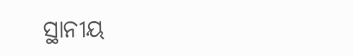ସ୍ଥାନୀୟ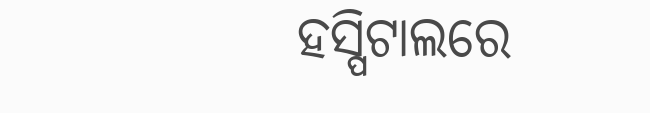ହସ୍ପିଟାଲରେ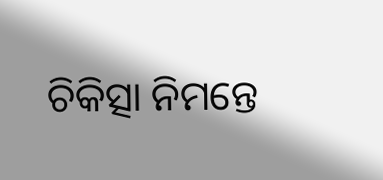ଚିକିତ୍ସା ନିମନ୍ତେ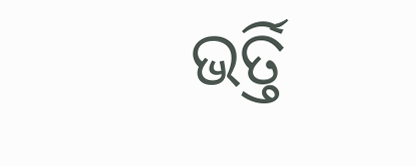ଭର୍ତ୍ତି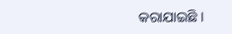କରାଯାଇଛି ।